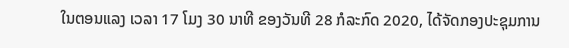ໃນຕອນແລງ ເວລາ 17 ໂມງ 30 ນາທີ ຂອງວັນທີ 28 ກໍລະກົດ 2020, ໄດ້ຈັດກອງປະຊຸມການ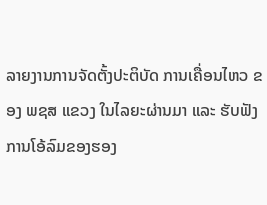ລາຍງານການຈັດຕັ້ງປະຕິບັດ ການເຄື່ອນໄຫວ ຂອງ ພຊສ ແຂວງ ໃນໄລຍະຜ່ານມາ ແລະ ຮັບຟັງການໂອ້ລົມຂອງຮອງ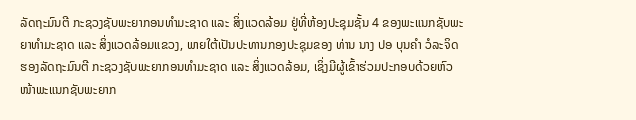ລັດຖະມົນຕີ ກະຊວງຊັບພະຍາກອນທຳມະຊາດ ແລະ ສິ່ງແວດລ້ອມ ຢູ່ທີ່ຫ້ອງປະຊຸມຊັ້ນ 4 ຂອງພະແນກຊັບພະຍາທຳມະຊາດ ແລະ ສິ່ງແວດລ້ອມແຂວງ, ພາຍໃຕ້ເປັນປະທານກອງປະຊຸມຂອງ ທ່ານ ນາງ ປອ ບຸນຄຳ ວໍລະຈິດ ຮອງລັດຖະມົນຕີ ກະຊວງຊັບພະຍາກອນທຳມະຊາດ ແລະ ສິ່ງແວດລ້ອມ, ເຊິ່ງມີຜູ້ເຂົ້າຮ່ວມປະກອບດ້ວຍຫົວໜ້າພະແນກຊັບພະຍາກ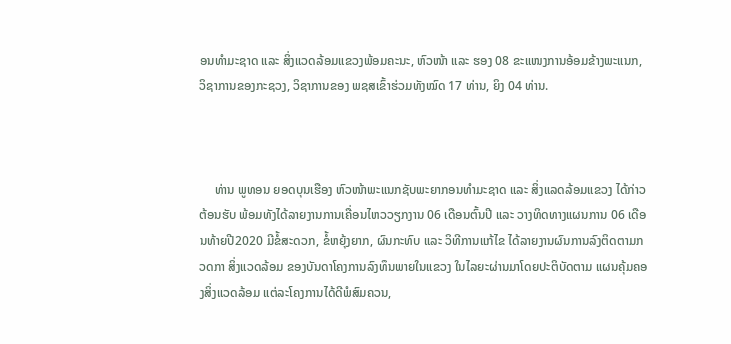ອນທຳມະຊາດ ແລະ ສິ່ງແວດລ້ອມແຂວງພ້ອມຄະນະ, ຫົວໜ້າ ແລະ ຮອງ 08 ຂະແໜງການອ້ອມຂ້າງພະແນກ, ວິຊາການຂອງກະຊວງ, ວິຊາການຂອງ ພຊສເຂົ້າຮ່ວມທັງໝົດ 17 ທ່ານ, ຍິງ 04 ທ່ານ.



     ທ່ານ ພູທອນ ຍອດບຸນເຮືອງ ຫົວໜ້າພະແນກຊັບພະຍາກອນທຳມະຊາດ ແລະ ສິ່ງແລດລ້ອມແຂວງ ໄດ້ກ່າວຕ້ອນຮັບ ພ້ອມທັງໄດ້ລາຍງານການເຄື່ອນໄຫວວຽກງານ 06 ເດືອນຕົ້ນປີ ແລະ ວາງທິດທາງແຜນການ 06 ເດືອນທ້າຍປີ2020 ມີຂໍ້ສະດວກ, ຂໍ້ຫຍຸ້ງຍາກ, ຜົນກະທົບ ແລະ ວິທີການແກ້ໄຂ ໄດ້ລາຍງານຜົນການລົງຕິດຕາມກວດກາ ສິ່ງແວດລ້ອມ ຂອງບັນດາໂຄງການລົງທຶນພາຍໃນແຂວງ ໃນໄລຍະຜ່ານມາໂດຍປະຕິບັດຕາມ ແຜນຄຸ້ມຄອງສິ່ງແວດລ້ອມ ແຕ່ລະໂຄງການໄດ້ດີພໍສົມຄວນ,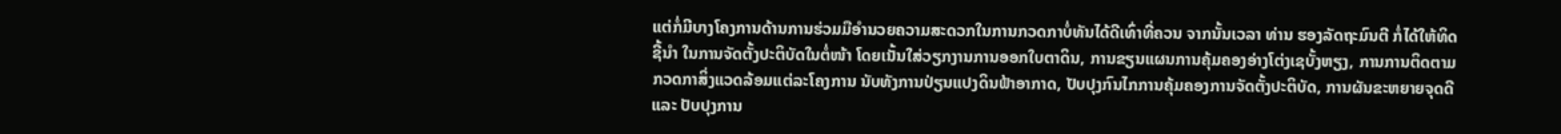ແຕ່ກໍ່ມີບາງໂຄງການດ້ານການຮ່ວມມືອຳນວຍຄວາມສະດວກໃນການກວດກາບໍ່ທັນໄດ້ດີເທົ່າທີ່ຄວນ ຈາກນັ້ນເວລາ ທ່ານ ຮອງລັດຖະມົນຕີ ກໍ່ໄດ້ໃຫ້ທິດຊີ້ນຳ ໃນການຈັດຕັ້ງປະຕິບັດໃນຕໍ່ໜ້າ ໂດຍເນັ້ນໃສ່ວຽກງານການອອກໃບຕາດິນ, ການຂຽນແຜນການຄຸ້ມຄອງອ່າງໂຕ່ງເຊບັ້ງຫຽງ, ການການຕິດຕາມກວດກາສິ່ງແວດລ້ອມແຕ່ລະໂຄງການ ນັບທັງການປ່ຽນແປງດິນຟ້າອາກາດ, ປັບປຸງກົນໄກການຄຸ້ມຄອງການຈັດຕັ້ງປະຕິບັດ, ການຜັນຂະຫຍາຍຈຸດດີ ແລະ ປັບປຸງການ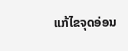ແກ້ໄຂຈຸດອ່ອນ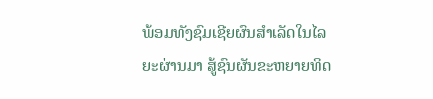ພ້ອມທັງຊົມເຊີຍຜົນສຳເລັດໃນໄລຍະຜ່ານມາ ສູ້ຊົນຜັນຂະຫຍາຍທິດ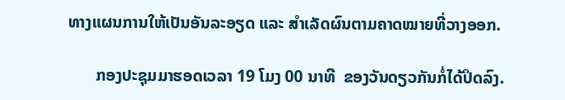ທາງແຜນການໃຫ້ເປັນອັນລະອຽດ ແລະ ສຳເລັດຜົນຕາມຄາດໝາຍທີ່ວາງອອກ.

       ກອງປະຊຸມມາຮອດເວລາ 19 ໂມງ 00 ນາທີ  ຂອງວັນດຽວກັນກໍ່ໄດ້ປິດລົງ.